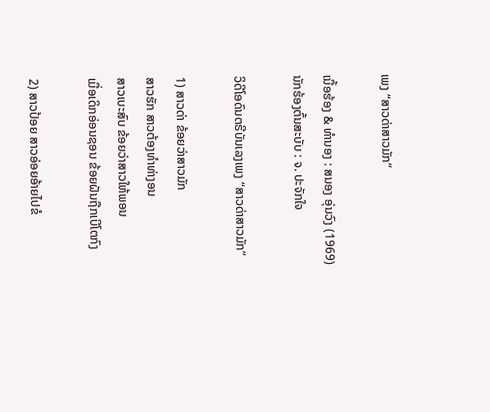ເພງ “ສາວດ່າສາວມັກ”

ເນື້ອຮ້ອງ & ທຳນອງ : ສນອງ ອຸ່ນວົງ (1969)
ນັກຮ້ອງຕົ້ນສະບັບ : ຈ. ປະຈັກໃຈ

ວິດີໂອດົນຕຣີບັນເລງເພງ “ສາວດ່າສາວມັກ”

1) ສາວດ່າ ຂ້ອຍວ່າສາວມັກ
ສາວຮັກ ສາວຕ້ອງທຳທ່າງອນ
ສາວເບະສົບ ຂ້ອຍວ່າສາວໃຫ້ພອນ
ເມື່ອເດິກອ່ອນຊອນ ຂ້ອຍຝັນຖືກເບີໂຕກົງ

2) ສາວປ້ອຍ ສາວອ່ອຍອ້າຍໄປຂໍ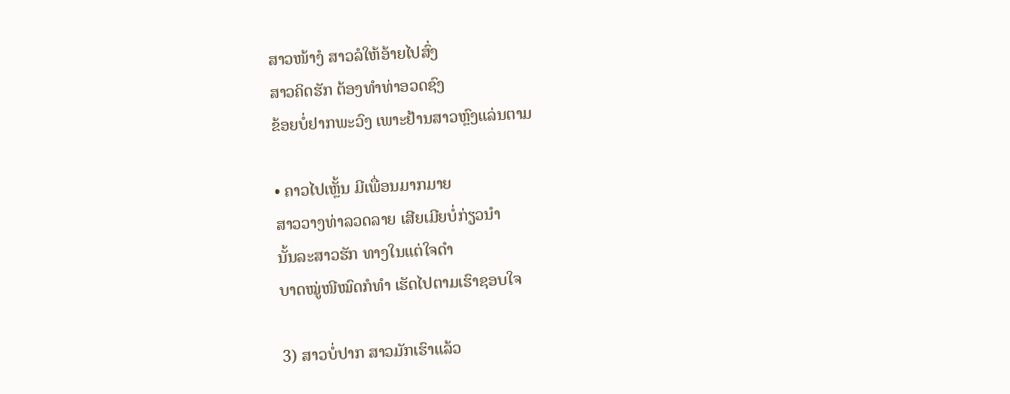ສາວໜ້າງໍ ສາວລໍໃຫ້ອ້າຍໄປສົ່ງ
ສາວຄິດຮັກ ຕ້ອງທຳທ່າອວດຊົງ
ຂ້ອຍບໍ່ຢາກພະວົງ ເພາະຢ້ານສາວຫຼົງແລ່ນຕາມ

• ຄາວໄປເຫຼັ້ນ ມີເພື່ອນມາກມາຍ
ສາວວາງທ່າລວດລາຍ ເສີຍເມີຍບໍ່ກ່ຽວນຳ
ນັ້ນລະສາວຮັກ ທາງໃນແຕ່ໃຈດຳ
ບາດໝູ່ໜີໝົດກໍທຳ ເຮັດໄປຕາມເຮົາຊອບໃຈ

3) ສາວບໍ່ປາກ ສາວມັກເຮົາແລ້ວ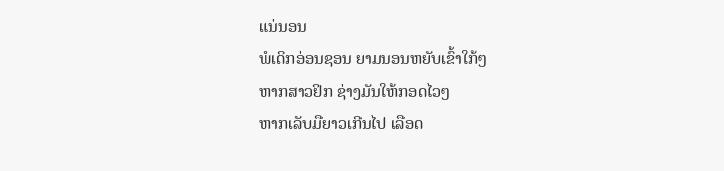ແນ່ນອນ
ພໍເດິກອ່ອນຊອນ ຍາມນອນຫຍັບເຂົ້າໃກ້ໆ
ຫາກສາວຢິກ ຊ່າງມັນໃຫ້ກອດໄວໆ
ຫາກເລັບມືຍາວເກີນໄປ ເລືອດ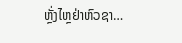ຫຼັ່ງໄຫຼຢ່າຫົວຊາ…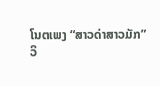ໂນຕເພງ “ສາວດ່າສາວມັກ”
ວິ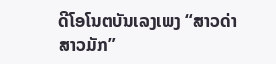ດີໂອໂນຕບັນເລງເພງ “ສາວດ່າສາວມັກ”